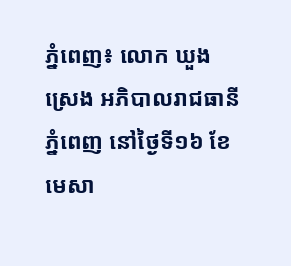ភ្នំពេញ៖ លោក ឃួង ស្រេង អភិបាលរាជធានីភ្នំពេញ នៅថ្ងៃទី១៦ ខែមេសា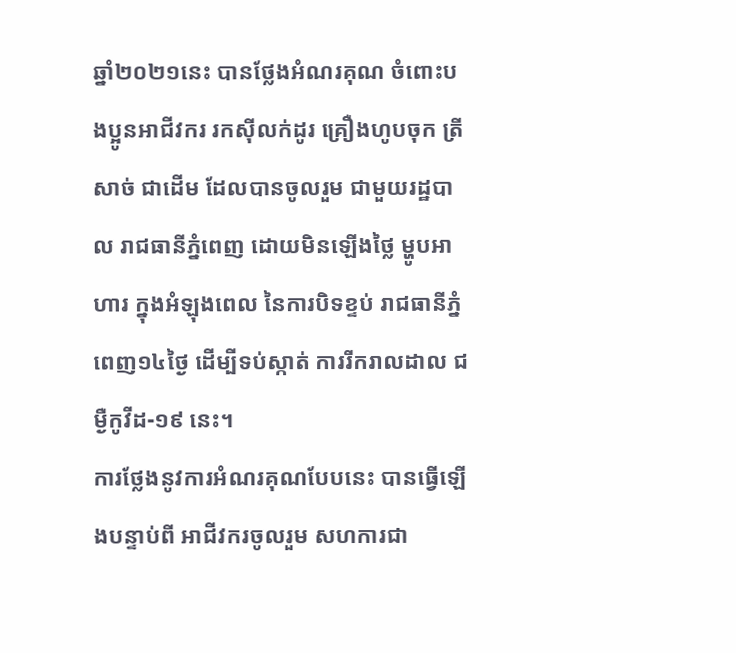ឆ្នាំ២០២១នេះ បានថ្លែងអំណរគុណ ចំពោះបងប្អូនអាជីវករ រកស៊ីលក់ដូរ គ្រឿងហូបចុក ត្រី សាច់ ជាដើម ដែលបានចូលរួម ជាមួយរដ្ឋបាល រាជធានីភ្នំពេញ ដោយមិនឡើងថ្លៃ ម្ហូបអាហារ ក្នុងអំឡុងពេល នៃការបិទខ្ទប់ រាជធានីភ្នំពេញ១៤ថ្ងៃ ដើម្បីទប់ស្កាត់ ការរីករាលដាល ជម្ងឺកូវីដ-១៩ នេះ។
ការថ្លែងនូវការអំណរគុណបែបនេះ បានធ្វើឡើងបន្ទាប់ពី អាជីវករចូលរួម សហការជា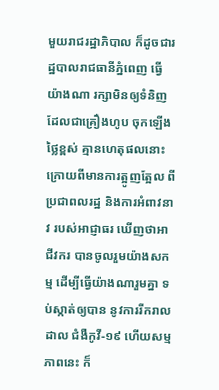មួយរាជរដ្ឋាភិបាល ក៏ដូចជារដ្ឋបាលរាជធានីភ្នំពេញ ធ្វើយ៉ាងណា រក្សាមិនឲ្យទំនិញ ដែលជាគ្រឿងហូប ចុកឡើងថ្លៃខ្ពស់ គ្មានហេតុផលនោះ ក្រោយពីមានការត្អូញត្អែល ពីប្រជាពលរដ្ឋ និងការអំពាវនាវ របស់អាជ្ញាធរ ឃើញថាអាជីវករ បានចូលរួមយ៉ាងសកម្ម ដើម្បីធ្វើយ៉ាងណារួមគ្នា ទប់ស្កាត់ឲ្យបាន នូវការរីករាលដាល ជំងឺកូវី-១៩ ហើយសម្មភាពនេះ ក៏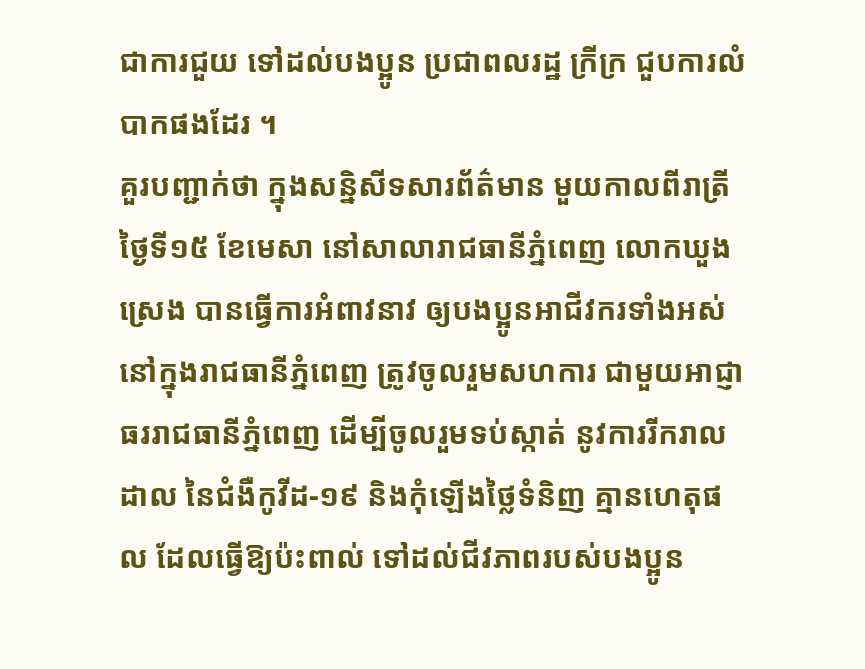ជាការជួយ ទៅដល់បងប្អូន ប្រជាពលរដ្ឋ ក្រីក្រ ជួបការលំបាកផងដែរ ។
គួរបញ្ជាក់ថា ក្នុងសន្និសីទសារព័ត៌មាន មួយកាលពីរាត្រីថ្ងៃទី១៥ ខែមេសា នៅសាលារាជធានីភ្នំពេញ លោកឃួង ស្រេង បានធ្វើការអំពាវនាវ ឲ្យបងប្អូនអាជីវករទាំងអស់ នៅក្នុងរាជធានីភ្នំពេញ ត្រូវចូលរួមសហការ ជាមួយអាជ្ញាធររាជធានីភ្នំពេញ ដើម្បីចូលរួមទប់ស្កាត់ នូវការរីករាលដាល នៃជំងឺកូវីដ-១៩ និងកុំឡើងថ្លៃទំនិញ គ្មានហេតុផល ដែលធ្វើឱ្យប៉ះពាល់ ទៅដល់ជីវភាពរបស់បងប្អូន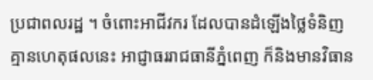ប្រជាពលរដ្ឋ ។ ចំពោះអាជីវករ ដែលបានដំឡើងថ្លៃទំនិញ គ្មានហេតុផលនេះ អាជ្ញាធររាជធានីភ្នំពេញ ក៏និងមានវិធាន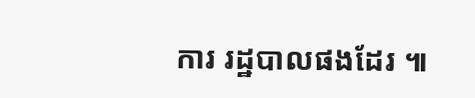ការ រដ្ឋបាលផងដែរ ៕